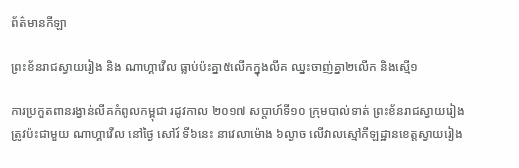ព័ត៌មានកីឡា

ព្រះខ័នរាជស្វាយរៀង និង ណាហ្គាវើល ធ្លាប់ប៉ះគ្នា៥លើកក្នុងលីគ ឈ្នះចាញ់គ្នា២លើក និងស្មើ១

ការប្រកួតពានរង្វាន់លីគកំពូលកម្ពុជា រដូវកាល ២០១៧ សប្តាហ៍ទី១០ ក្រុមបាល់ទាត់ ព្រះខ័នរាជស្វាយរៀង ត្រូវប៉ះជាមួយ ណាហ្គាវើល នៅថ្ងៃ សៅរ៍ ទី៦នេះ នាវេលាម៉ោង ៦ល្ងាច លើវាលស្មៅកីឡដ្ឋានខេត្តស្វាយរៀង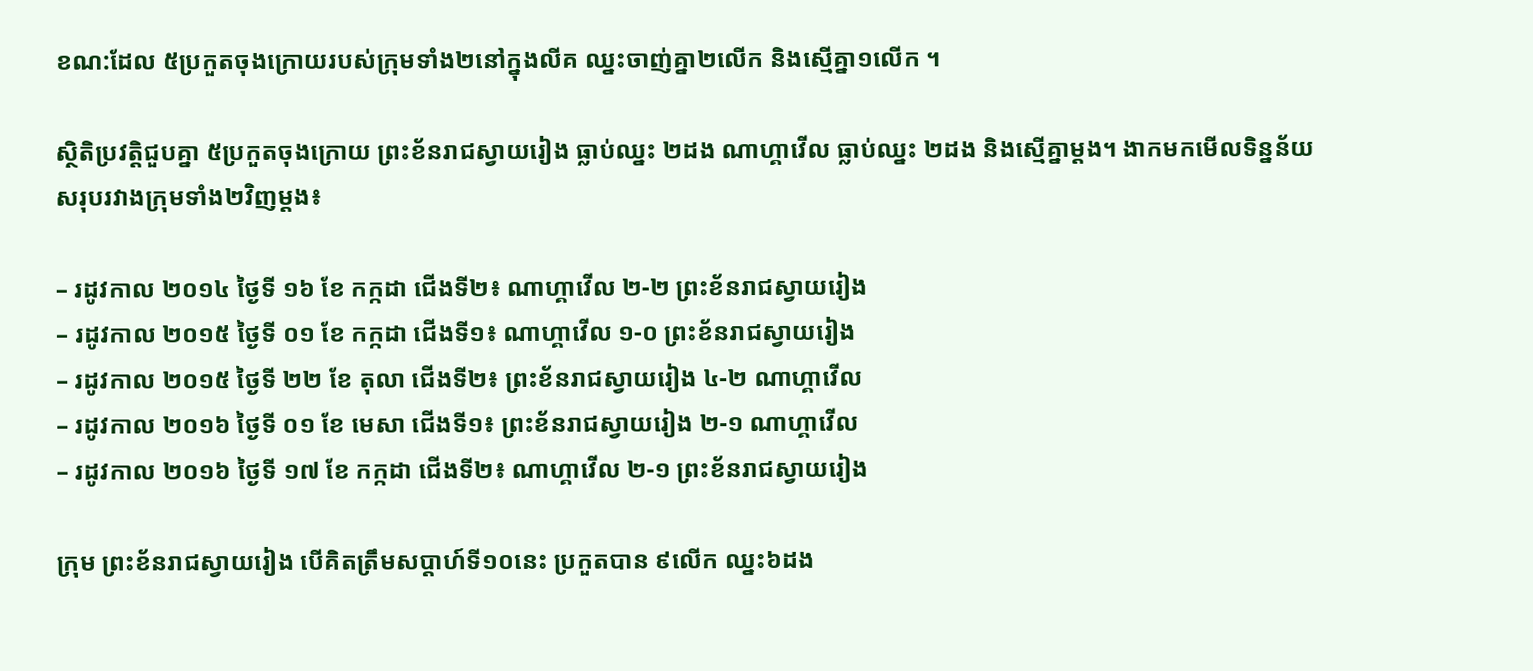ខណ:ដែល ៥ប្រកួតចុងក្រោយរបស់ក្រុមទាំង២នៅក្នុងលីគ ឈ្នះចាញ់គ្នា២លើក និងស្មើគ្នា១លើក ។

ស្ថិតិប្រវត្តិជួបគ្នា ៥ប្រកួតចុងក្រោយ ព្រះខ័នរាជស្វាយរៀង ធ្លាប់ឈ្នះ ២ដង ណាហ្គាវើល ធ្លាប់ឈ្នះ ២ដង និងស្មើគ្នាម្ដង។ ងាកមកមើលទិន្នន័យសរុបរវាងក្រុមទាំង២វិញម្តង៖

– រដូវកាល ២០១៤ ថ្ងៃទី ១៦ ខែ កក្កដា ជើងទី២៖ ណាហ្គាវើល ២-២ ព្រះខ័នរាជស្វាយរៀង
– រដូវកាល ២០១៥ ថ្ងៃទី ០១ ខែ កក្កដា ជើងទី១៖ ណាហ្គាវើល ១-០ ព្រះខ័នរាជស្វាយរៀង
– រដូវកាល ២០១៥ ថ្ងៃទី ២២ ខែ តុលា ជើងទី២៖ ព្រះខ័នរាជស្វាយរៀង ៤-២ ណាហ្គាវើល
– រដូវកាល ២០១៦ ថ្ងៃទី ០១ ខែ មេសា ជើងទី១៖ ព្រះខ័នរាជស្វាយរៀង ២-១ ណាហ្គាវើល
– រដូវកាល ២០១៦ ថ្ងៃទី ១៧ ខែ កក្កដា ជើងទី២៖ ណាហ្គាវើល ២-១ ព្រះខ័នរាជស្វាយរៀង

ក្រុម ព្រះខ័នរាជស្វាយរៀង បើគិតត្រឹមសប្តាហ៍ទី១០នេះ ប្រកួតបាន ៩លើក ឈ្នះ៦ដង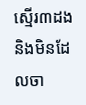ស្មើរ៣ដង និងមិនដែលចា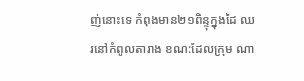ញ់នោះទេ កំពុងមាន២១ពិន្ទុក្នុងដៃ ឈរនៅកំពូលតារាង ខណ:ដែលក្រុម ណា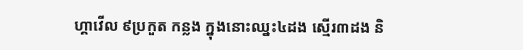ហ្គាវើល ៩ប្រកួត កន្លង ក្នុងនោះឈ្នះ៤ដង ស្មើរ៣ដង និ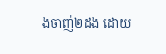ងចាញ់២ដង ដោយ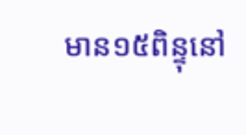មាន១៥ពិន្ទុនៅ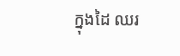ក្នុងដៃ ឈរ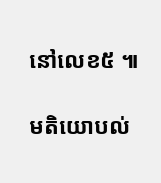នៅលេខ៥ ៕

មតិយោបល់